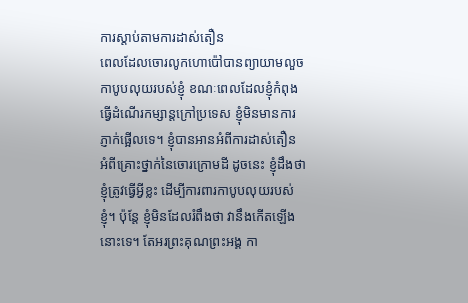ការស្តាប់តាមការដាស់តឿន
ពេលដែលចោរលូកហោប៉ៅបានព្យាយាមលួចកាបូបលុយរបស់ខ្ញុំ ខណៈពេលដែលខ្ញុំកំពុងធ្វើដំណើរកម្សាន្តក្រៅប្រទេស ខ្ញុំមិនមានការភ្ញាក់ផ្អើលទេ។ ខ្ញុំបានអានអំពីការដាស់តឿន អំពីគ្រោះថ្នាក់នៃចោរក្រោមដី ដូចនេះ ខ្ញុំដឹងថា ខ្ញុំត្រូវធ្វើអ្វីខ្លះ ដើម្បីការពារកាបូបលុយរបស់ខ្ញុំ។ ប៉ុន្តែ ខ្ញុំមិនដែលរំពឹងថា វានឹងកើតឡើងនោះទេ។ តែអរព្រះគុណព្រះអង្គ កា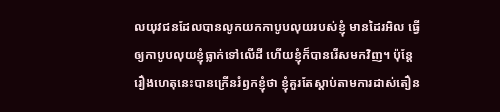លយុវជនដែលបានលូកយកកាបូបលុយរបស់ខ្ញុំ មានដៃរអិល ធ្វើឲ្យកាបូបលុយខ្ញុំធ្លាក់ទៅលើដី ហើយខ្ញុំក៏បានរើសមកវិញ។ ប៉ុន្តែ រឿងហេតុនេះបានក្រើនរំឭកខ្ញុំថា ខ្ញុំគួរតែស្តាប់តាមការដាស់តឿន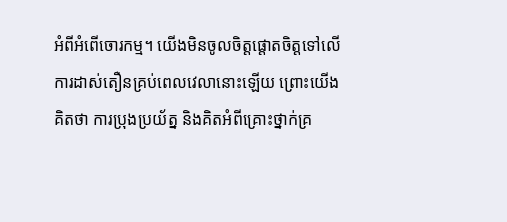អំពីអំពើចោរកម្ម។ យើងមិនចូលចិត្តផ្តោតចិត្តទៅលើការដាស់តឿនគ្រប់ពេលវេលានោះឡើយ ព្រោះយើងគិតថា ការប្រុងប្រយ័ត្ន និងគិតអំពីគ្រោះថ្នាក់គ្រ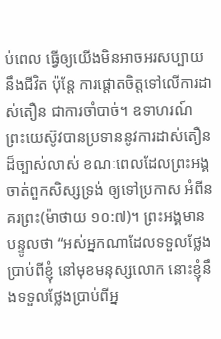ប់ពេល ធ្វើឲ្យយើងមិនអាចអរសប្បាយនឹងជីវិត ប៉ុន្តែ ការផ្តោតចិត្តទៅលើការដាស់តឿន ជាការចាំបាច់។ ឧទាហរណ៍ ព្រះយេស៊ូវបានប្រទាននូវការដាស់តឿនដ៏ច្បាស់លាស់ ខណៈពេលដែលព្រះអង្គចាត់ពួកសិស្សទ្រង់ ឲ្យទៅប្រកាស អំពីនគរព្រះ(ម៉ាថាយ ១០:៧)។ ព្រះអង្គមានបន្ទូលថា “អស់អ្នកណាដែលទទួលថ្លែងប្រាប់ពីខ្ញុំ នៅមុខមនុស្សលោក នោះខ្ញុំនឹងទទួលថ្លែងប្រាប់ពីអ្ន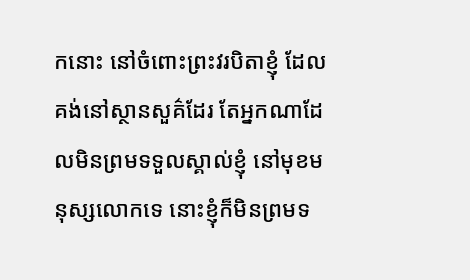កនោះ នៅចំពោះព្រះវរបិតាខ្ញុំ ដែលគង់នៅស្ថានសួគ៌ដែរ តែអ្នកណាដែលមិនព្រមទទួលស្គាល់ខ្ញុំ នៅមុខមនុស្សលោកទេ នោះខ្ញុំក៏មិនព្រមទ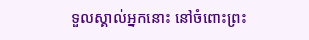ទួលស្គាល់អ្នកនោះ នៅចំពោះព្រះ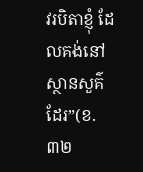វរបិតាខ្ញុំ ដែលគង់នៅស្ថានសួគ៌ដែរ”(ខ.៣២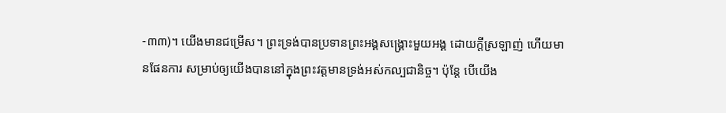-៣៣)។ យើងមានជម្រើស។ ព្រះទ្រង់បានប្រទានព្រះអង្គសង្រ្គោះមួយអង្គ ដោយក្តីស្រឡាញ់ ហើយមានផែនការ សម្រាប់ឲ្យយើងបាននៅក្នុងព្រះវត្តមានទ្រង់អស់កល្បជានិច្ច។ ប៉ុន្តែ បើយើង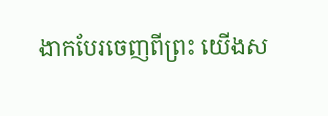ងាកបែរចេញពីព្រះ យើងស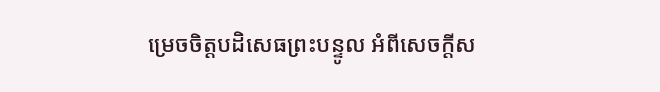ម្រេចចិត្តបដិសេធព្រះបន្ទូល អំពីសេចក្តីស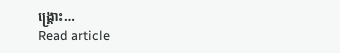ង្រ្គោះ…
Read article